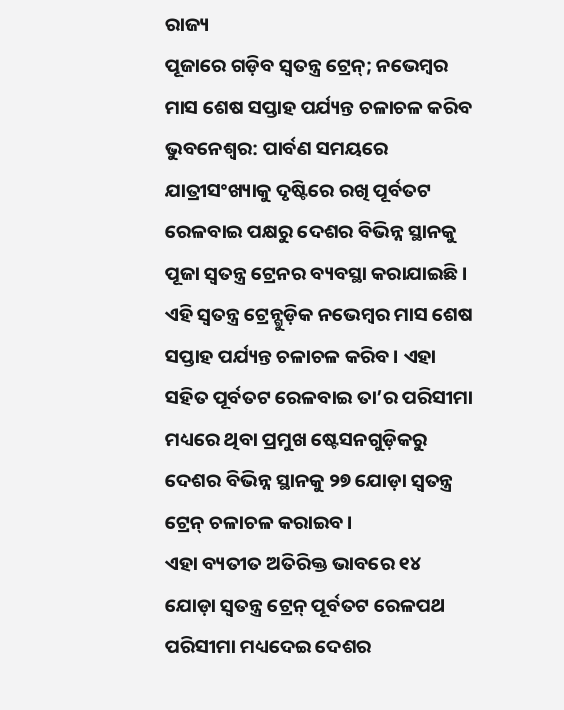ରାଜ୍ୟ
ପୂଜାରେ ଗଡ଼ିବ ସ୍ୱତନ୍ତ୍ର ଟ୍ରେନ୍; ନଭେମ୍ବର ମାସ ଶେଷ ସପ୍ତାହ ପର୍ଯ୍ୟନ୍ତ ଚଳାଚଳ କରିବ
ଭୁବନେଶ୍ୱର: ପାର୍ବଣ ସମୟରେ ଯାତ୍ରୀସଂଖ୍ୟାକୁ ଦୃଷ୍ଟିରେ ରଖି ପୂର୍ବତଟ ରେଳବାଇ ପକ୍ଷରୁ ଦେଶର ବିଭିନ୍ନ ସ୍ଥାନକୁ ପୂଜା ସ୍ୱତନ୍ତ୍ର ଟ୍ରେନର ବ୍ୟବସ୍ଥା କରାଯାଇଛି। ଏହି ସ୍ୱତନ୍ତ୍ର ଟ୍ରେନ୍ଗୁଡ଼ିକ ନଭେମ୍ବର ମାସ ଶେଷ ସପ୍ତାହ ପର୍ଯ୍ୟନ୍ତ ଚଳାଚଳ କରିବ। ଏହା ସହିତ ପୂର୍ବତଟ ରେଳବାଇ ତା’ର ପରିସୀମା ମଧ୍ୟରେ ଥିବା ପ୍ରମୁଖ ଷ୍ଟେସନଗୁଡ଼ିକରୁ ଦେଶର ବିଭିନ୍ନ ସ୍ଥାନକୁ ୨୭ ଯୋଡ଼ା ସ୍ୱତନ୍ତ୍ର ଟ୍ରେନ୍ ଚଳାଚଳ କରାଇବ।
ଏହା ବ୍ୟତୀତ ଅତିରିକ୍ତ ଭାବରେ ୧୪ ଯୋଡ଼ା ସ୍ୱତନ୍ତ୍ର ଟ୍ରେନ୍ ପୂର୍ବତଟ ରେଳପଥ ପରିସୀମା ମଧ୍ୟଦେଇ ଦେଶର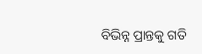ବିଭିନ୍ନ ପ୍ରାନ୍ତକୁ ଗତି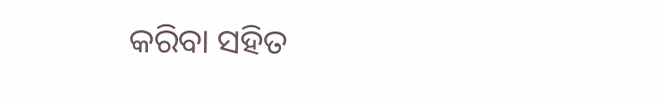କରିବା ସହିତ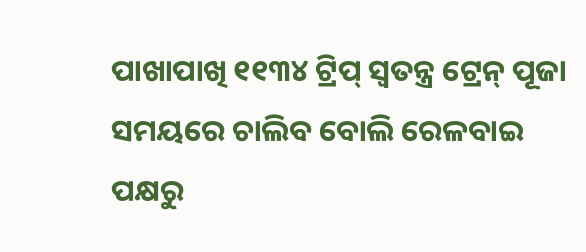ପାଖାପାଖି ୧୧୩୪ ଟ୍ରିପ୍ ସ୍ୱତନ୍ତ୍ର ଟ୍ରେନ୍ ପୂଜା ସମୟରେ ଚାଲିବ ବୋଲି ରେଳବାଇ ପକ୍ଷରୁ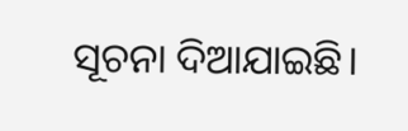ସୂଚନା ଦିଆଯାଇଛି।